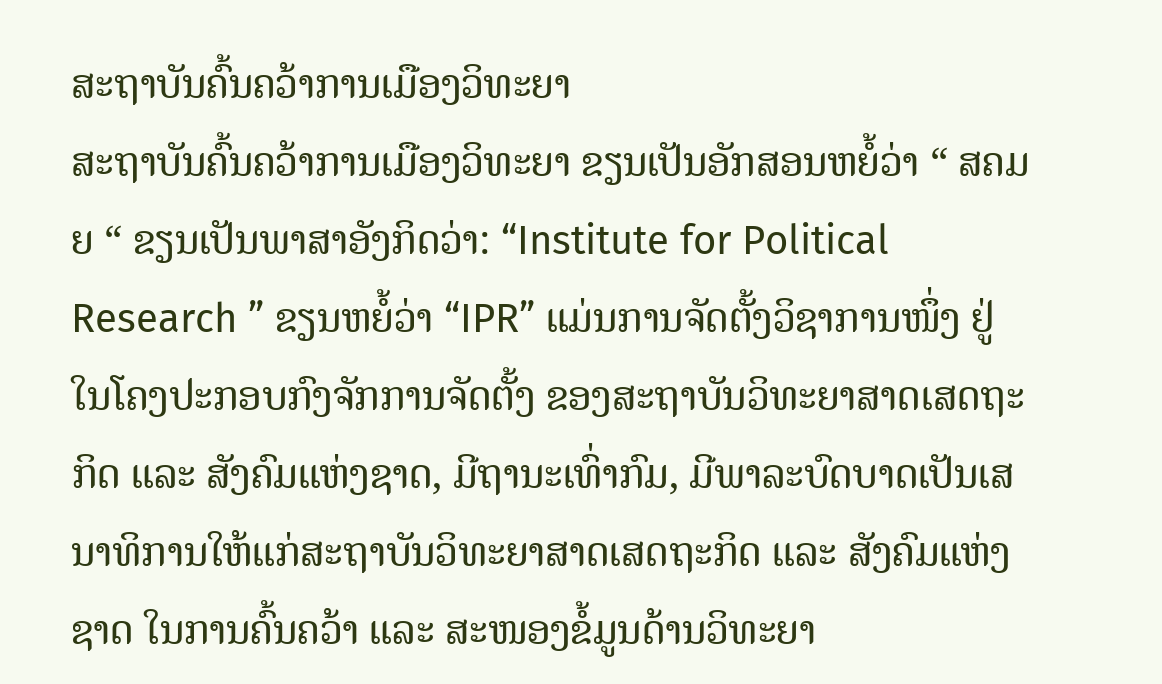ສະຖາບັນຄົ້ນຄວ້າການເມືອງວິທະຍາ
ສະຖາບັນຄົ້ນຄວ້າການເມືອງວິທະຍາ ຂຽນເປັນອັກສອນຫຍໍ້ວ່າ “ ສຄມຍ “ ຂຽນເປັນພາສາອັງກິດວ່າ: “Institute for Political Research ” ຂຽນຫຍໍ້ວ່າ “IPR” ແມ່ນການຈັດຕັ້ງວິຊາການໜຶ່ງ ຢູ່ໃນໂຄງປະກອບກົງຈັກການຈັດຕັ້ງ ຂອງສະຖາບັນວິທະຍາສາດເສດຖະກິດ ແລະ ສັງຄົມແຫ່ງຊາດ, ມີຖານະເທົ່າກົມ, ມີພາລະບົດບາດເປັນເສນາທິການໃຫ້ແກ່ສະຖາບັນວິທະຍາສາດເສດຖະກິດ ແລະ ສັງຄົມແຫ່ງຊາດ ໃນການຄົ້ນຄວ້າ ແລະ ສະໜອງຂໍ້ມູນດ້ານວິທະຍາ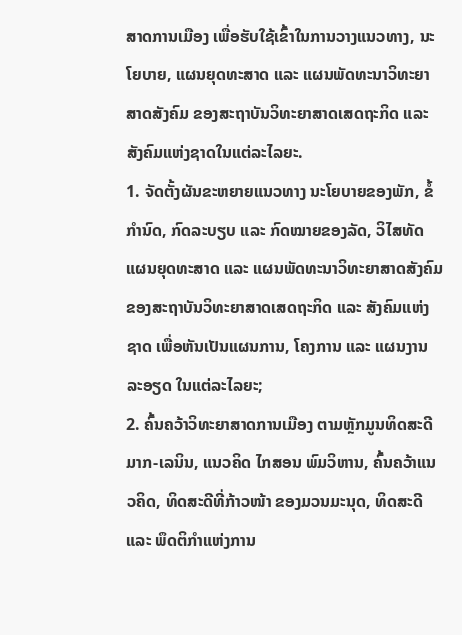ສາດການເມືອງ ເພື່ອຮັບໃຊ້ເຂົ້າໃນການວາງແນວທາງ, ນະໂຍບາຍ, ແຜນຍຸດທະສາດ ແລະ ແຜນພັດທະນາວິທະຍາສາດສັງຄົມ ຂອງສະຖາບັນວິທະຍາສາດເສດຖະກິດ ແລະ ສັງຄົມແຫ່ງຊາດໃນແຕ່ລະໄລຍະ.
1. ຈັດຕັ້ງຜັນຂະຫຍາຍແນວທາງ ນະໂຍບາຍຂອງພັກ, ຂໍ້ກຳນົດ, ກົດລະບຽບ ແລະ ກົດໝາຍຂອງລັດ, ວິໄສທັດແຜນຍຸດທະສາດ ແລະ ແຜນພັດທະນາວິທະຍາສາດສັງຄົມ ຂອງສະຖາບັນວິທະຍາສາດເສດຖະກິດ ແລະ ສັງຄົມແຫ່ງຊາດ ເພື່ອຫັນເປັນແຜນການ, ໂຄງການ ແລະ ແຜນງານລະອຽດ ໃນແຕ່ລະໄລຍະ;
2. ຄົ້ນຄວ້າວິທະຍາສາດການເມືອງ ຕາມຫຼັກມູນທິດສະດີມາກ-ເລນິນ, ແນວຄິດ ໄກສອນ ພົມວິຫານ, ຄົ້ນຄວ້າແນວຄິດ, ທິດສະດີທີ່ກ້າວໜ້າ ຂອງມວນມະນຸດ, ທິດສະດີ ແລະ ພຶດຕິກໍາແຫ່ງການ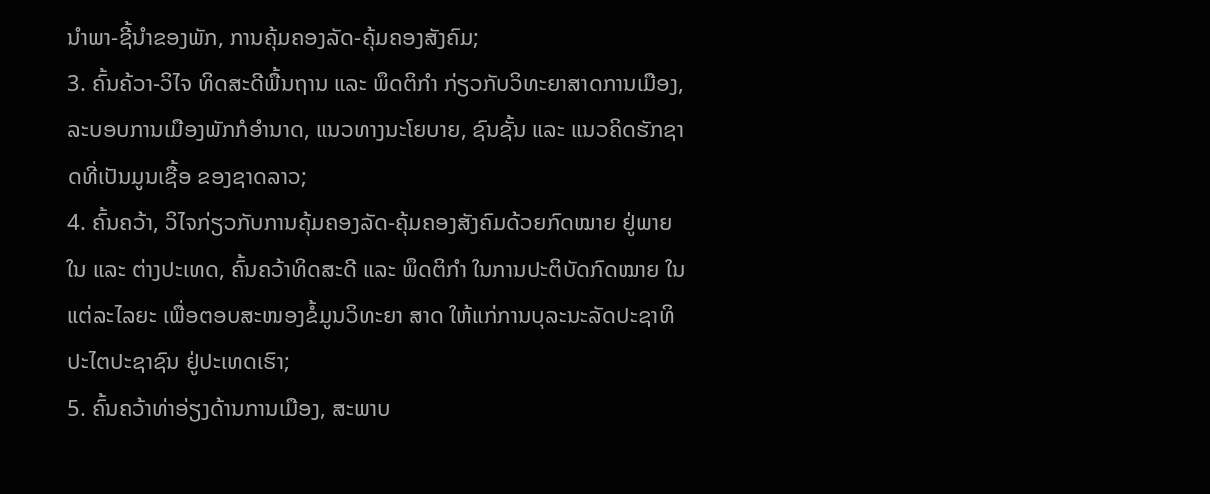ນຳພາ-ຊີ້ນຳຂອງພັກ, ການຄຸ້ມຄອງລັດ-ຄຸ້ມຄອງສັງຄົມ;
3. ຄົ້ນຄ້ວາ-ວິໄຈ ທິດສະດີພື້ນຖານ ແລະ ພຶດຕິກຳ ກ່ຽວກັບວິທະຍາສາດການເມືອງ, ລະບອບການເມືອງພັກກໍອໍານາດ, ແນວທາງນະໂຍບາຍ, ຊົນຊັ້ນ ແລະ ແນວຄິດຮັກຊາດທີ່ເປັນມູນເຊື້ອ ຂອງຊາດລາວ;
4. ຄົ້ນຄວ້າ, ວິໄຈກ່ຽວກັບການຄຸ້ມຄອງລັດ-ຄຸ້ມຄອງສັງຄົມດ້ວຍກົດໝາຍ ຢູ່ພາຍໃນ ແລະ ຕ່າງປະເທດ, ຄົ້ນຄວ້າທິດສະດີ ແລະ ພຶດຕິກຳ ໃນການປະຕິບັດກົດໝາຍ ໃນແຕ່ລະໄລຍະ ເພື່ອຕອບສະໜອງຂໍ້ມູນວິທະຍາ ສາດ ໃຫ້ແກ່ການບຸລະນະລັດປະຊາທິປະໄຕປະຊາຊົນ ຢູ່ປະເທດເຮົາ;
5. ຄົ້ນຄວ້າທ່າອ່ຽງດ້ານການເມືອງ, ສະພາບ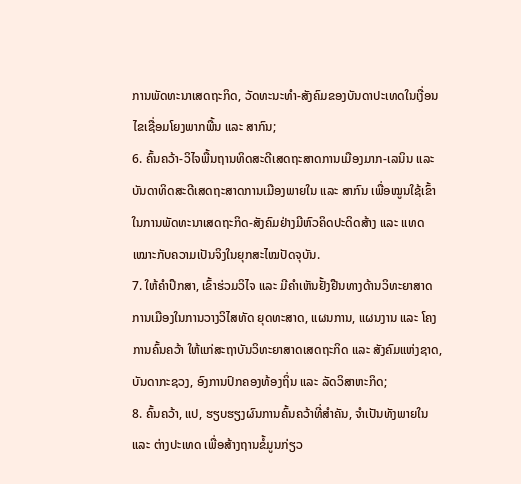ການພັດທະນາເສດຖະກິດ, ວັດທະນະທໍາ-ສັງຄົມຂອງບັນດາປະເທດໃນເງື່ອນໄຂເຊື່ອມໂຍງພາກພື້ນ ແລະ ສາກົນ;
6. ຄົ້ນຄວ້າ-ວິໄຈພື້ນຖານທິດສະດີເສດຖະສາດການເມືອງມາກ-ເລນິນ ແລະ ບັນດາທິດສະດີເສດຖະສາດການເມືອງພາຍໃນ ແລະ ສາກົນ ເພື່ອໝູນໃຊ້ເຂົ້າໃນການພັດທະນາເສດຖະກິດ-ສັງຄົມຢ່າງມີຫົວຄິດປະດິດສ້າງ ແລະ ແທດເໝາະກັບຄວາມເປັນຈິງໃນຍຸກສະໄໝປັດຈຸບັນ.
7. ໃຫ້ຄຳປຶກສາ, ເຂົ້າຮ່ວມວິໄຈ ແລະ ມີຄຳເຫັນຢັ້ງຢືນທາງດ້ານວິທະຍາສາດການເມືອງໃນການວາງວິໄສທັດ ຍຸດທະສາດ, ແຜນການ, ແຜນງານ ແລະ ໂຄງການຄົ້ນຄວ້າ ໃຫ້ແກ່ສະຖາບັນວິທະຍາສາດເສດຖະກິດ ແລະ ສັງຄົມແຫ່ງຊາດ, ບັນດາກະຊວງ, ອົງການປົກຄອງທ້ອງຖິ່ນ ແລະ ລັດວິສາຫະກິດ;
8. ຄົ້ນຄວ້າ, ແປ, ຮຽບຮຽງຜົນການຄົ້ນຄວ້າທີ່ສຳຄັນ, ຈຳເປັນທັງພາຍໃນ ແລະ ຕ່າງປະເທດ ເພື່ອສ້າງຖານຂໍ້ມູນກ່ຽວ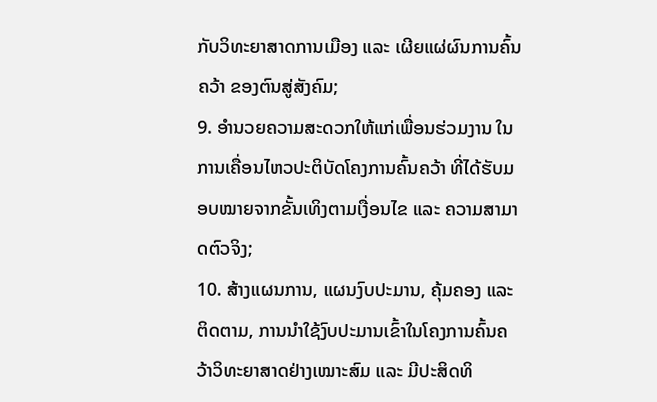ກັບວິທະຍາສາດການເມືອງ ແລະ ເຜີຍແຜ່ຜົນການຄົ້ນຄວ້າ ຂອງຕົນສູ່ສັງຄົມ;
9. ອຳນວຍຄວາມສະດວກໃຫ້ແກ່ເພື່ອນຮ່ວມງານ ໃນການເຄື່ອນໄຫວປະຕິບັດໂຄງການຄົ້ນຄວ້າ ທີ່ໄດ້ຮັບມອບໝາຍຈາກຂັ້ນເທິງຕາມເງື່ອນໄຂ ແລະ ຄວາມສາມາດຕົວຈິງ;
10. ສ້າງແຜນການ, ແຜນງົບປະມານ, ຄຸ້ມຄອງ ແລະ ຕິດຕາມ, ການນໍາໃຊ້ງົບປະມານເຂົ້າໃນໂຄງການຄົ້ນຄວ້າວິທະຍາສາດຢ່າງເໝາະສົມ ແລະ ມີປະສິດທິ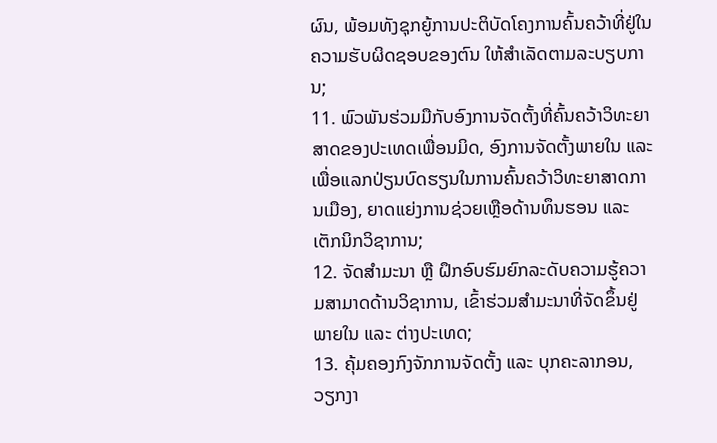ຜົນ, ພ້ອມທັງຊຸກຍູ້ການປະຕິບັດໂຄງການຄົ້ນຄວ້າທີ່ຢູ່ໃນຄວາມຮັບຜິດຊອບຂອງຕົນ ໃຫ້ສໍາເລັດຕາມລະບຽບການ;
11. ພົວພັນຮ່ວມມືກັບອົງການຈັດຕັ້ງທີ່ຄົ້ນຄວ້າວິທະຍາສາດຂອງປະເທດເພື່ອນມິດ, ອົງການຈັດຕັ້ງພາຍໃນ ແລະ ເພື່ອແລກປ່ຽນບົດຮຽນໃນການຄົ້ນຄວ້າວິທະຍາສາດການເມືອງ, ຍາດແຍ່ງການຊ່ວຍເຫຼືອດ້ານທຶນຮອນ ແລະ ເຕັກນິກວິຊາການ;
12. ຈັດສຳມະນາ ຫຼື ຝຶກອົບຮົມຍົກລະດັບຄວາມຮູ້ຄວາມສາມາດດ້ານວິຊາການ, ເຂົ້າຮ່ວມສຳມະນາທີ່ຈັດຂຶ້ນຢູ່ ພາຍໃນ ແລະ ຕ່າງປະເທດ;
13. ຄຸ້ມຄອງກົງຈັກການຈັດຕັ້ງ ແລະ ບຸກຄະລາກອນ, ວຽກງາ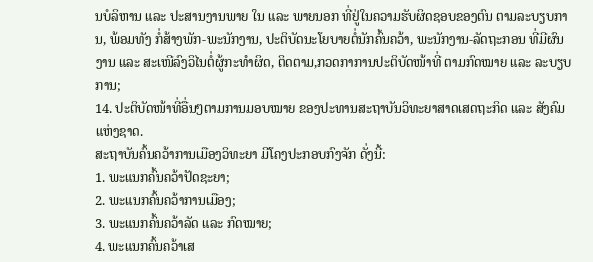ນບໍລິຫານ ແລະ ປະສານງານພາຍ ໃນ ແລະ ພາຍນອກ ທີ່ຢູ່ໃນຄວາມຮັບຜິດຊອບຂອງຕົນ ຕາມລະບຽບການ, ພ້ອມທັງ ກໍ່ສ້າງພັກ-ພະນັກງານ, ປະຕິບັດນະໂຍບາຍຕໍ່ນັກຄົ້ນຄວ້າ, ພະນັກງານ-ລັດຖະກອນ ທີ່ມີຜົນງານ ແລະ ສະເໜີລົງວິໄນຕໍ່ຜູ້ກະທຳຜິດ, ຕິດຕາມ,ກວດກາການປະຕິບັດໜ້າທີ່ ຕາມກົດໝາຍ ແລະ ລະບຽບການ;
14. ປະຕິບັດໜ້າທີ່ອື່ນໆຕາມການມອບໝາຍ ຂອງປະທານສະຖາບັນວິທະຍາສາດເສດຖະກິດ ແລະ ສັງຄົມແຫ່ງຊາດ.
ສະຖາບັນຄົ້ນຄວ້າການເມືອງວິທະຍາ ມີໂຄງປະກອບກົງຈັກ ດັ່ງນີ້:
1. ພະແນກຄົ້ນຄວ້າປັດຊະຍາ;
2. ພະແນກຄົ້ນຄວ້າການເມືອງ;
3. ພະແນກຄົ້ນຄວ້າລັດ ແລະ ກົດໝາຍ;
4. ພະແນກຄົ້ນຄວ້າເສ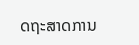ດຖະສາດການ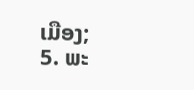ເມືອງ;
5. ພະ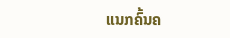ແນກຄົ້ນຄ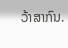ວ້າສາກົນ.